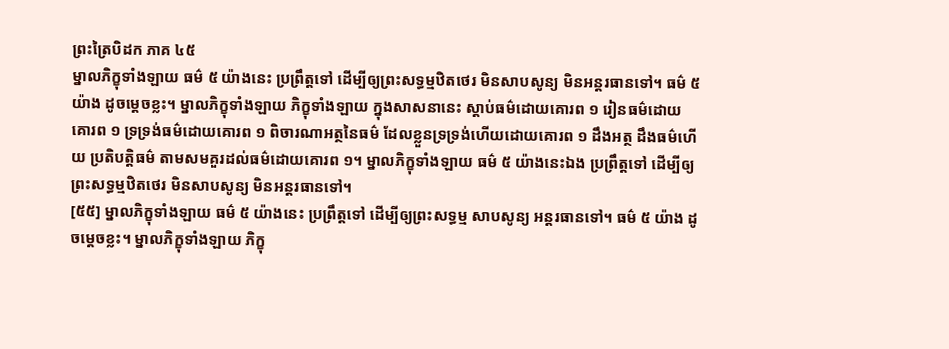ព្រះត្រៃបិដក ភាគ ៤៥
ម្នាលភិក្ខុទាំងឡាយ ធម៌ ៥ យ៉ាងនេះ ប្រព្រឹត្តទៅ ដើម្បីឲ្យព្រះសទ្ធម្មឋិតថេរ មិនសាបសូន្យ មិនអន្តរធានទៅ។ ធម៌ ៥ យ៉ាង ដូចម្តេចខ្លះ។ ម្នាលភិក្ខុទាំងឡាយ ភិក្ខុទាំងឡាយ ក្នុងសាសនានេះ ស្តាប់ធម៌ដោយគោរព ១ រៀនធម៌ដោយគោរព ១ ទ្រទ្រង់ធម៌ដោយគោរព ១ ពិចារណាអត្ថនៃធម៌ ដែលខ្លួនទ្រទ្រង់ហើយដោយគោរព ១ ដឹងអត្ថ ដឹងធម៌ហើយ ប្រតិបត្តិធម៌ តាមសមគួរដល់ធម៌ដោយគោរព ១។ ម្នាលភិក្ខុទាំងឡាយ ធម៌ ៥ យ៉ាងនេះឯង ប្រព្រឹត្តទៅ ដើម្បីឲ្យព្រះសទ្ធម្មឋិតថេរ មិនសាបសូន្យ មិនអន្តរធានទៅ។
[៥៥] ម្នាលភិក្ខុទាំងឡាយ ធម៌ ៥ យ៉ាងនេះ ប្រព្រឹត្តទៅ ដើម្បីឲ្យព្រះសទ្ធម្ម សាបសូន្យ អន្តរធានទៅ។ ធម៌ ៥ យ៉ាង ដូចម្តេចខ្លះ។ ម្នាលភិក្ខុទាំងឡាយ ភិក្ខុ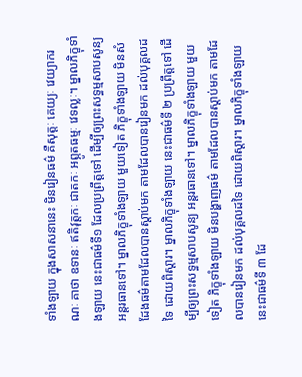ទាំងឡាយ ក្នុងសាសនានេះ មិនរៀនធម៌ គឺសុត្តៈ គេយ្យៈ វេយ្យាករណៈ គាថា ឧទានៈ ឥតិវុត្តកៈ ជាតកៈ អព្ភូតធម្មៈ វេទល្លៈ។ ម្នាលភិក្ខុទាំងឡាយ នេះជាធម៌ទី១ ដែលប្រព្រឹត្តទៅ ដើម្បីឲ្យព្រះសទ្ធម្មសាបសូន្យ អន្តរធានទៅ។ ម្នាលភិក្ខុទាំងឡាយ មួយទៀត ភិក្ខុទាំងឡាយ មិនសំដែងធម៌តាមដែលបានស្តាប់មក តាមដែលបានរៀនមក ដល់បុគ្គលដទៃ ដោយពិស្តារ។ ម្នាលភិក្ខុទាំងឡាយ នេះជាធម៌ទី ២ ប្រព្រឹត្តទៅ ដើម្បីឲ្យព្រះសទ្ធម្មសាបសូន្យ អន្តរធានទៅ។ ម្នាលភិក្ខុទាំងឡាយ មួយទៀត ភិក្ខុទាំងឡាយ មិនបង្ហាញធម៌ តាមដែលបានស្តាប់មក តាមដែលបានរៀនមក ដល់បុគ្គលដទៃ ដោយពិស្តារ។ ម្នាលភិក្ខុទាំងឡាយ នេះជាធម៌ទី ៣ ដែ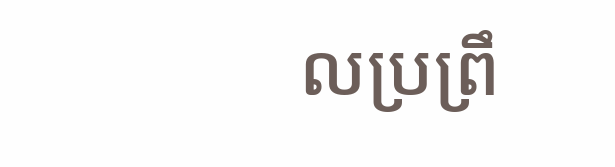លប្រព្រឹ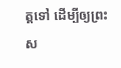ត្តទៅ ដើម្បីឲ្យព្រះស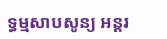ទ្ធម្មសាបសូន្យ អន្តរ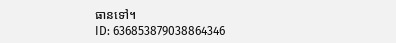ធានទៅ។
ID: 636853879038864346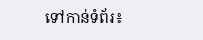ទៅកាន់ទំព័រ៖